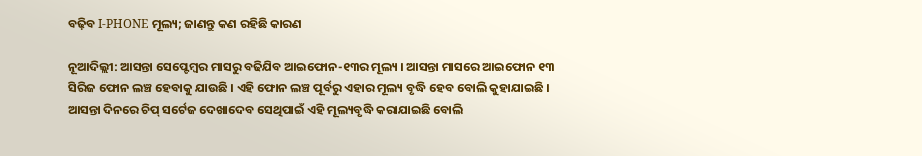ବଢ଼ିବ I-PHONE ମୂଲ୍ୟ; ଜାଣନ୍ତୁ କଣ ରହିଛି କାରଣ

ନୂଆଦିଲ୍ଲୀ: ଆସନ୍ତା ସେପ୍ଟେମ୍ବର ମାସରୁ ବଢିଯିବ ଆଇଫୋନ-୧୩ର ମୂଲ୍ୟ । ଆସନ୍ତା ମାସରେ ଆଇଫୋନ ୧୩ ସିରିଜ ଫୋନ ଲଞ୍ଚ ହେବାକୁ ଯାଉଛି । ଏହି ଫୋନ ଲଞ୍ଚ ପୂର୍ବରୁ ଏହାର ମୂଲ୍ୟ ବୃଦ୍ଧି ହେବ ବୋଲି କୁହାଯାଇଛି । ଆସନ୍ତା ଦିନରେ ଚିପ୍ ସର୍ଟେଜ ଦେଖାଦେବ ସେଥିପାଇଁ ଏହି ମୂଲ୍ୟବୃଦ୍ଧି କରାଯାଇଛି ବୋଲି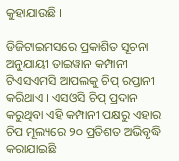କୁହାଯାଉଛି ।

ଡିଜିଟାଇମସରେ ପ୍ରକାଶିତ ସୂଚନା ଅନୁଯାୟୀ ତାଇୱାନ କମ୍ପାନୀ ଟିଏସଏମସି ଆପଲକୁ ଚିପ୍ ରପ୍ତାନୀ କରିଥାଏ । ଏସଓସି ଚିପ୍ ପ୍ରଦାନ କରୁଥିବା ଏହି କମ୍ପାନୀ ପକ୍ଷରୁ ଏହାର ଚିପ ମୂଲ୍ୟରେ ୨୦ ପ୍ରତିଶତ ଅଭିବୃଦ୍ଧି କରାଯାଇଛି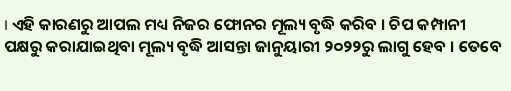। ଏହି କାରଣରୁ ଆପଲ ମଧ୍ୟ ନିଜର ଫୋନର ମୂଲ୍ୟ ବୃଦ୍ଧି କରିବ । ଚିପ କମ୍ପାନୀ ପକ୍ଷରୁ କରାଯାଇଥିବା ମୂଲ୍ୟ ବୃଦ୍ଧି ଆସନ୍ତା ଜାନୁୟାରୀ ୨୦୨୨ରୁ ଲାଗୁ ହେବ । ତେବେ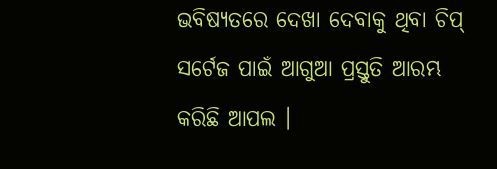ଭବିଷ୍ୟତରେ ଦେଖା ଦେବାକୁ ଥିବା ଚିପ୍ ସର୍ଟେଜ ପାଇଁ ଆଗୁଆ ପ୍ରସ୍ତୁତି ଆରମ୍ଭ କରିଛି ଆପଲ ।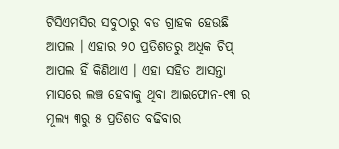ଟିସିଏମସିର ସବୁଠାରୁ ବଡ ଗ୍ରାହକ ହେଉଛି ଆପଲ । ଏହାର ୨୦ ପ୍ରତିଶତରୁ ଅଧିକ ଚିପ୍ ଆପଲ ହିଁ କିଣିଥାଏ । ଏହା ସହିତ ଆସନ୍ତା ମାସରେ ଲଞ୍ଚ ହେବାକୁ ଥିବା ଆଇଫୋନ-୧୩ ର ମୂଲ୍ୟ ୩ରୁ ୫ ପ୍ରତିଶତ ବଢିବାର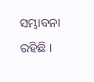ସମ୍ଭାବନା ରହିଛି ।